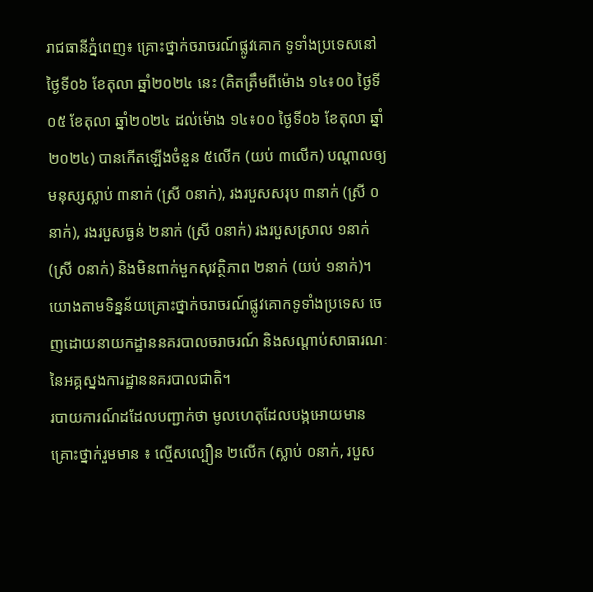រាជធានីភ្នំពេញ៖ គ្រោះថ្នាក់ចរាចរណ៍ផ្លូវគោក ទូទាំងប្រទេសនៅថ្ងៃទី០៦ ខែតុលា ឆ្នាំ២០២៤ នេះ (គិតត្រឹមពីម៉ោង ១៤៖០០ ថ្ងៃទី០៥ ខែតុលា ឆ្នាំ២០២៤ ដល់ម៉ោង ១៤៖០០ ថ្ងៃទី០៦ ខែតុលា ឆ្នាំ២០២៤) បានកើតឡើងចំនួន ៥លើក (យប់ ៣លើក) បណ្តាលឲ្យមនុស្សស្លាប់ ៣នាក់ (ស្រី ០នាក់), រងរបួសសរុប ៣នាក់ (ស្រី ០នាក់), រងរបួសធ្ងន់ ២នាក់ (ស្រី ០នាក់) រងរបួសស្រាល ១នាក់ (ស្រី ០នាក់) និងមិនពាក់មួកសុវត្ថិភាព ២នាក់ (យប់ ១នាក់)។
យោងតាមទិន្នន័យគ្រោះថ្នាក់ចរាចរណ៍ផ្លូវគោកទូទាំងប្រទេស ចេញដោយនាយកដ្ឋាននគរបាលចរាចរណ៍ និងសណ្តាប់សាធារណៈ នៃអគ្គស្នងការដ្ឋាននគរបាលជាតិ។
របាយការណ៍ដដែលបញ្ជាក់ថា មូលហេតុដែលបង្កអោយមានគ្រោះថ្នាក់រួមមាន ៖ ល្មើសល្បឿន ២លើក (ស្លាប់ ០នាក់, របួស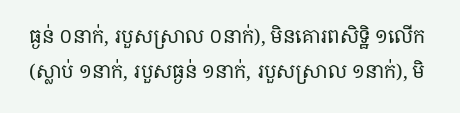ធ្ងន់ ០នាក់, របួសស្រាល ០នាក់), មិនគោរពសិទ្ឋិ ១លើក (ស្លាប់ ១នាក់, របួសធ្ងន់ ១នាក់, របួសស្រាល ១នាក់), មិ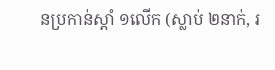នប្រកាន់ស្តាំ ១លើក (ស្លាប់ ២នាក់, រ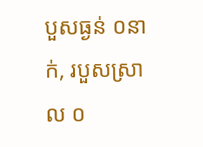បួសធ្ងន់ ០នាក់, របួសស្រាល ០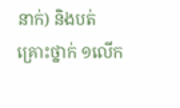នាក់) និងបត់គ្រោះថ្នាក់ ១លើក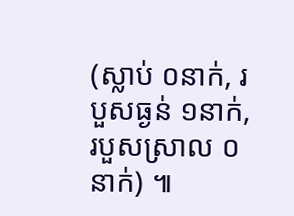(ស្លាប់ ០នាក់, របួសធ្ងន់ ១នាក់, របួសស្រាល ០នាក់) ៕